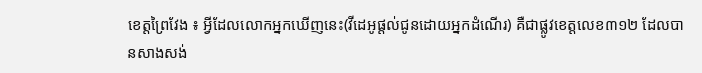ខេត្តព្រៃវែង ៖ អ្វីដែលលោកអ្នកឃើញនេះ(វីដេអូផ្តល់ជូនដោយអ្នកដំណើរ) គឺជាផ្លូវខេត្តលេខ៣១២ ដែលបានសាងសង់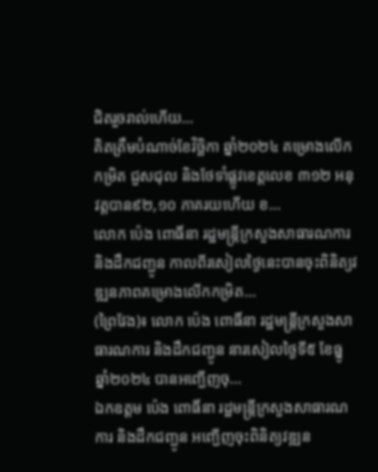ជិតរួចរាល់ហើយ...
គិតត្រឹមបំណាច់ខែវិច្ឆិកា ឆ្នាំ២០២៤ គម្រោងលើកកម្រិត ជួសជុល និងថែទាំផ្លូវខេត្តលេខ ៣១២ អនុវត្តបាន៩២,១០ ភាគរយហើយ ខ...
លោក ប៉េង ពោធិ៍នា រដ្ឋមន្ត្រីក្រសួងសាធារណការ និងដឹកជញ្ជូន កាលពីរសៀលថ្ងៃនេះបានចុះពិនិត្យវឌ្ឍនភាពគម្រោងលើកកម្រិត...
(ព្រៃវែង)៖ លោក ប៉េង ពោធិ៍នា រដ្ឋមន្ត្រីក្រសួងសាធារណការ និងដឹកជញ្ជូន នារសៀលថ្ងៃទី៥ ខែធ្នូ ឆ្នាំ២០២៤ បានអញ្ជើញចុ...
ឯកឧត្តម ប៉េង ពោធិ៍នា រដ្ឋមន្ត្រីក្រសួងសាធារណការ និងដឹកជញ្ជូន អញ្ជើញចុះពិនិត្យវឌ្ឍន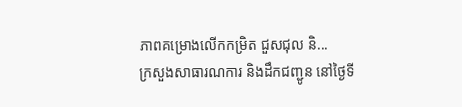ភាពគម្រោងលើកកម្រិត ជួសជុល និ...
ក្រសួងសាធារណការ និងដឹកជញ្ជូន នៅថ្ងៃទី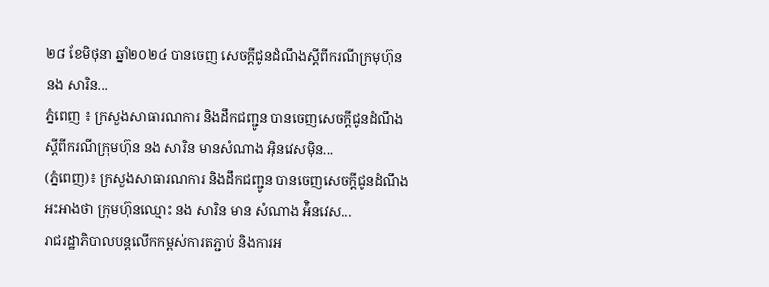២៨ ខែមិថុនា ឆ្នាំ២០២៤ បានចេញ សេចក្តីជូនដំណឹងស្តីពីករណីក្រមុហ៊ុន នង សារិន...
ភ្នំពេញ ៖ ក្រសួងសាធារណការ និងដឹកជញ្ជូន បានចេញសេចក្តីជូនដំណឹង ស្តីពីករណីក្រុមហ៊ុន នង សារិន មានសំណាង អ៊ិនវេសម៉ិន...
(ភ្នំពេញ)៖ ក្រសួងសាធារណការ និងដឹកជញ្ជូន បានចេញសេចក្តីជូនដំណឹងអះអាងថា ក្រុមហ៊ុនឈ្មោះ នង សារិន មាន សំណាង អ៉ិនវេស...
រាជរដ្ឋាភិបាលបន្តលើកកម្ពស់ការតភ្ជាប់ និងការអ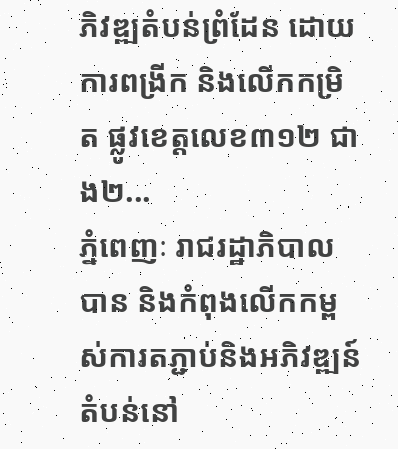ភិវឌ្ឍតំបន់ព្រំដែន ដោយការពង្រីក និងលើកកម្រិត ផ្លូវខេត្តលេខ៣១២ ជាង២...
ភ្នំពេញៈ រាជរដ្ឋាភិបាលបាន និងកំពុងលើកកម្ពស់ការតភ្ជាប់និងអភិវឌ្ឍន៍តំបន់នៅ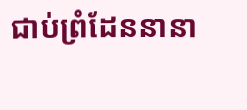ជាប់ព្រំដែននានា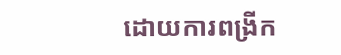ដោយការពង្រីក